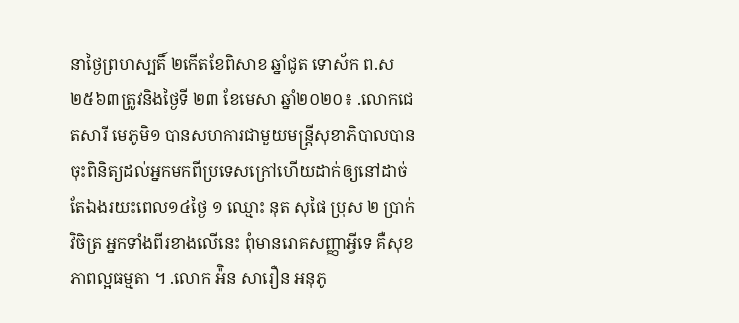នាថ្ងៃព្រហស្បតិ៍ ២កើតខែពិសាខ ឆ្នាំជូត ទោស័ក ព.ស ២៥៦៣ត្រូវនិងថ្ងៃទី ២៣ ខែមេសា ឆ្នាំ២០២០៖ .លោកជេតសារី មេភូមិ១ បានសហការជាមួយមន្ត្រីសុខាភិបាលបានចុះពិនិត្យដល់អ្នកមកពីប្រទេសក្រៅហើយដាក់ឲ្យនៅដាច់តែឯងរយះពេល១៤ថ្ងៃ ១ ឈ្មោះ នុត សុផៃ ប្រុស ២ ប្រាក់ វិចិត្រ អ្នកទាំងពីរខាងលើនេះ ពុំមានរោគសញ្ញាអ្វីទេ គឺសុខភាពល្អធម្មតា ។ .លោក អ៉ិន សារឿន អនុភូ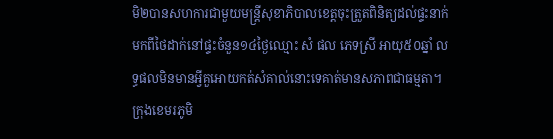មិ២បានសហការជាមួយមន្ត្រីសុខាភិបាលខេត្តចុះត្រួតពិនិត្យដល់ផ្ទះនាក់មកពីថៃដាក់នៅផ្ទះចំនួន១៤ថ្ងៃឈ្មោះ សំ ផល ភេទស្រី អាយុ៥០ឆ្នាំ លទ្ធផលមិនមានអី្វគួអោយកត់សំគាល់នោះទេគាត់មានសភាពជាធម្មតា។
ក្រុងខេមរភូមិ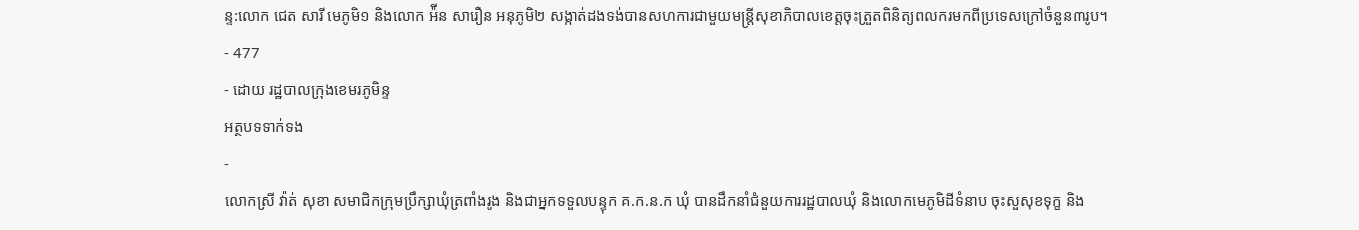ន្ទ:លោក ជេត សារី មេភូមិ១ និងលោក អ៉ីន សារឿន អនុភូមិ២ សង្កាត់ដងទង់បានសហការជាមួយមន្រ្តីសុខាភិបាលខេត្តចុះត្រួតពិនិត្យពលករមកពីប្រទេសក្រៅចំនួន៣រូប។
- 477
- ដោយ រដ្ឋបាលក្រុងខេមរភូមិន្ទ
អត្ថបទទាក់ទង
-
លោកស្រី វ៉ាត់ សុខា សមាជិកក្រុមប្រឹក្សាឃុំត្រពាំងរូង និងជាអ្នកទទួលបន្ទុក គ.ក.ន.ក ឃុំ បានដឹកនាំជំនួយការរដ្ឋបាលឃុំ និងលោកមេភូមិដីទំនាប ចុះសួសុខទុក្ខ និង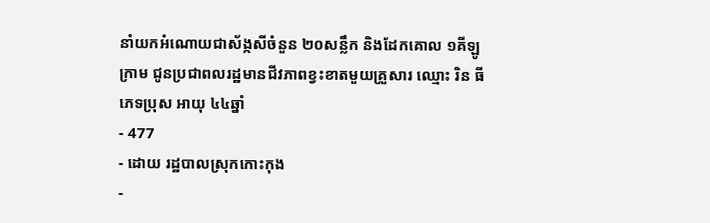នាំយកអំណោយជាស័ង្កសីចំនួន ២០សន្លឹក និងដែកគោល ១គីឡូក្រាម ជូនប្រជាពលរដ្ឋមានជីវភាពខ្វះខាតមួយគ្រួសារ ឈ្មោះ រិន ធី ភេទប្រុស អាយុ ៤៤ឆ្នាំ
- 477
- ដោយ រដ្ឋបាលស្រុកកោះកុង
-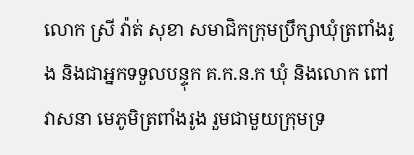លោក ស្រី វ៉ាត់ សុខា សមាជិកក្រុមប្រឹក្សាឃុំត្រពាំងរូង និងជាអ្នកទទួលបន្ទុក គ.ក.ន.ក ឃុំ និងលោក ពៅ វាសនា មេភូមិត្រពាំងរូង រួមជាមួយក្រុមទ្រ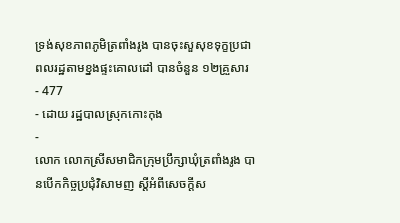ទ្រង់សុខភាពភូមិត្រពាំងរូង បានចុះសួសុខទុក្ខប្រជាពលរដ្ឋតាមខ្នងផ្ទះគោលដៅ បានចំនួន ១២គ្រួសារ
- 477
- ដោយ រដ្ឋបាលស្រុកកោះកុង
-
លោក លោកស្រីសមាជិកក្រុមប្រឹក្សាឃុំត្រពាំងរូង បានបើកកិច្ចប្រជុំវិសាមញ ស្ដីអំពីសេចក្តីស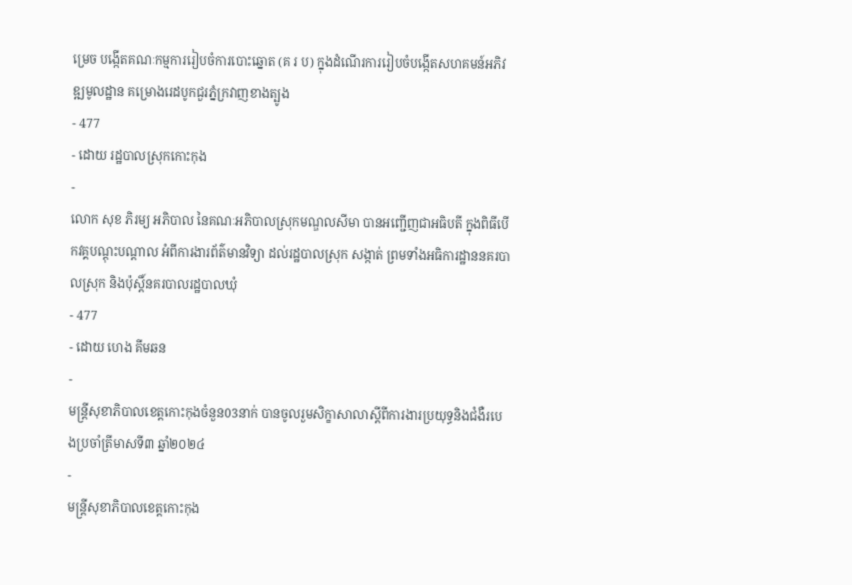ម្រេច បង្កើតគណៈកម្មការរៀបចំការបោះឆ្នោត (គ រ ប) ក្នុងដំណើរការរៀបចំបង្កើតសហគមន៍អភិវឌ្ឍមូលដ្ឋាន គម្រោងរេដបូកជួរភ្នំក្រវាញខាងត្បូង
- 477
- ដោយ រដ្ឋបាលស្រុកកោះកុង
-
លោក សុខ ភិរម្យ អភិបាល នៃគណៈអភិបាលស្រុកមណ្ឌលសីមា បានអញ្ជើញជាអធិបតី ក្នុងពិធីបើកវគ្គបណ្តុះបណ្តាល អំពីការងារព័ត៌មានវិទ្យា ដល់រដ្ឋបាលស្រុក សង្កាត់ ព្រមទាំងអធិការដ្ឋាននគរបាលស្រុក និងប៉ុស្តិ៍នគរបាលរដ្ឋបាលឃុំ
- 477
- ដោយ ហេង គីមឆន
-
មន្ត្រីសុខាភិបាលខេត្តកោះកុងចំនួន03នាក់ បានចូលរួមសិក្ខាសាលាស្ដីពីការងារប្រយុទ្ធនិងជំងឺរបេងប្រចាំត្រីមាសទី៣ ឆ្នាំ២០២៤
-
មន្ត្រីសុខាភិបាលខេត្តកោះកុង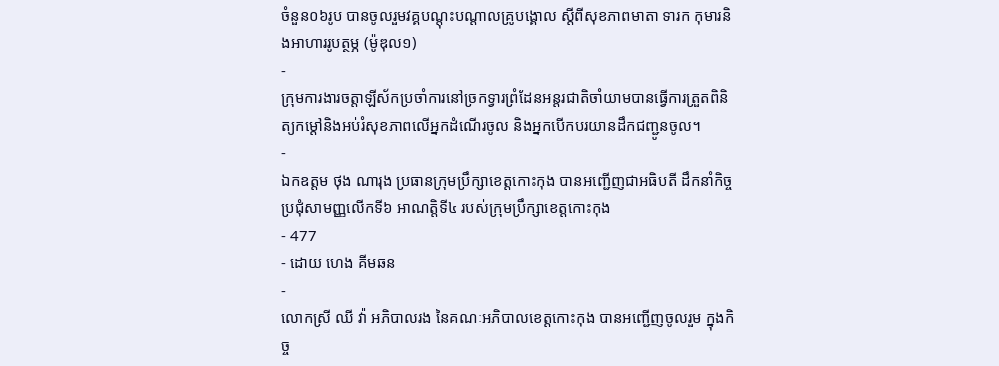ចំនួន០៦រូប បានចូលរួមវគ្គបណ្តុះបណ្ដាលគ្រូបង្គោល ស្ដីពីសុខភាពមាតា ទារក កុមារនិងអាហាររូបត្ថម្ភ (ម៉ូឌុល១)
-
ក្រុមការងារចត្តាឡីស័កប្រចាំការនៅច្រកទ្វារព្រំដែនអន្ដរជាតិចាំយាមបានធ្វើការត្រួតពិនិត្យកម្ដៅនិងអប់រំសុខភាពលើអ្នកដំណើរចូល និងអ្នកបើកបរយានដឹកជញ្ជូនចូល។
-
ឯកឧត្តម ថុង ណារុង ប្រធានក្រុមប្រឹក្សាខេត្តកោះកុង បានអញ្ជើញជាអធិបតី ដឹកនាំកិច្ចប្រជុំសាមញ្ញលើកទី៦ អាណត្តិទី៤ របស់ក្រុមប្រឹក្សាខេត្តកោះកុង
- 477
- ដោយ ហេង គីមឆន
-
លោកស្រី ឈី វ៉ា អភិបាលរង នៃគណៈអភិបាលខេត្តកោះកុង បានអញ្ជើញចូលរួម ក្នុងកិច្ច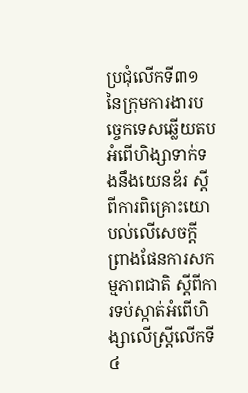ប្រជុំលើកទី៣១ នៃក្រុមការងារបច្ចេកទេសឆ្លើយតបអំពើហិង្សាទាក់ទងនឹងយេនឌ័រ ស្តីពីការពិគ្រោះយោបល់លើសេចក្តីព្រាងផែនការសកម្មភាពជាតិ ស្តីពីការទប់ស្កាត់អំពើហិង្សាលើស្ត្រីលើកទី៤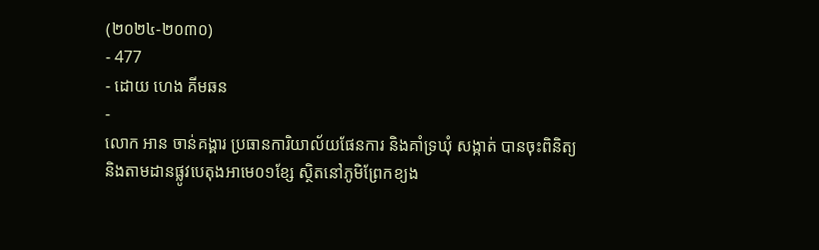(២០២៤-២០៣០)
- 477
- ដោយ ហេង គីមឆន
-
លោក អាន ចាន់គង្គារ ប្រធានការិយាល័យផែនការ និងគាំទ្រឃុំ សង្កាត់ បានចុះពិនិត្យ និងតាមដានផ្លូវបេតុងអាមេ០១ខ្សែ ស្ថិតនៅភូមិព្រែកខ្យង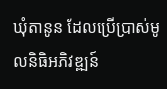ឃុំតានូន ដែលប្រើប្រាស់មូលនិធិអភិវឌ្ឍន៍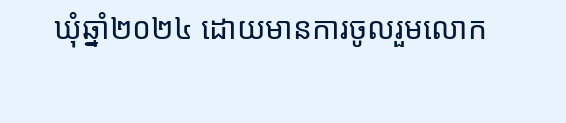ឃុំឆ្នាំ២០២៤ ដោយមានការចូលរួមលោក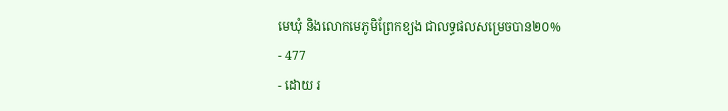មេឃុំ និងលោកមេភូមិព្រែកខ្យង ជាលទ្ធផលសម្រេចបាន២០%
- 477
- ដោយ រ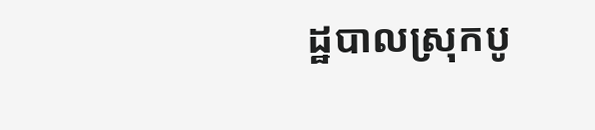ដ្ឋបាលស្រុកបូ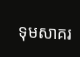ទុមសាគរ